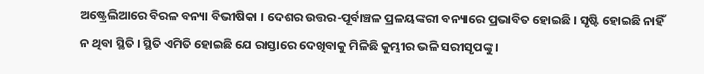ଅଷ୍ଟ୍ରେଲିଆରେ ବିରଳ ବନ୍ୟା ବିଭୀଷିକା । ଦେଶର ଉତ୍ତର-ପୂର୍ବାଞ୍ଚଳ ପ୍ରଳୟଙ୍କରୀ ବନ୍ୟାରେ ପ୍ରଭାବିତ ହୋଇଛି । ସୃଷ୍ଟି ହୋଇଛି ନାହିଁ ନ ଥିବା ସ୍ଥିତି । ସ୍ଥିତି ଏମିତି ହୋଇଛି ଯେ ରାସ୍ତାରେ ଦେଖିବାକୁ ମିଳିଛି କୁମ୍ଭୀର ଭଳି ସରୀସୃପଙ୍କୁ ।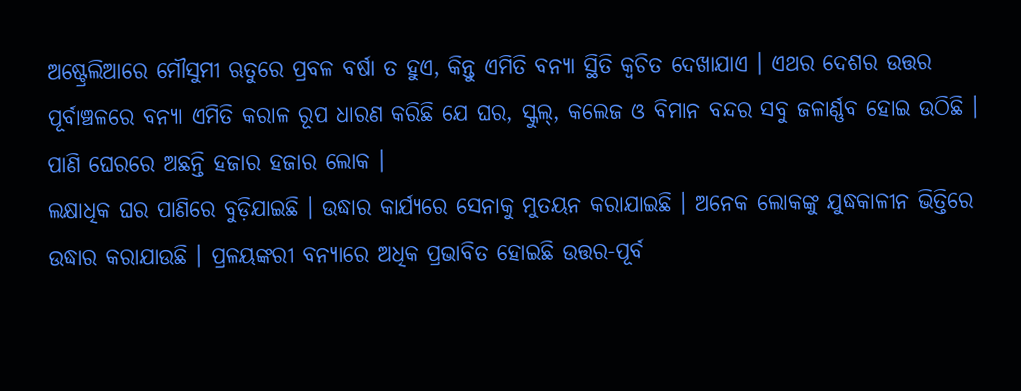ଅଷ୍ଟ୍ରେଲିଆରେ ମୌସୁମୀ ଋତୁରେ ପ୍ରବଳ ବର୍ଷା ତ ହୁଏ, କିନ୍ତୁ ଏମିତି ବନ୍ୟା ସ୍ଥିତି କ୍ବଚିତ ଦେଖାଯାଏ । ଏଥର ଦେଶର ଉତ୍ତର ପୂର୍ବାଞ୍ଚଳରେ ବନ୍ୟା ଏମିତି କରାଳ ରୂପ ଧାରଣ କରିଛି ଯେ ଘର, ସ୍କୁଲ୍, କଲେଜ ଓ ବିମାନ ବନ୍ଦର ସବୁ ଜଳାର୍ଣ୍ଣବ ହୋଇ ଉଠିଛି । ପାଣି ଘେରରେ ଅଛନ୍ତି ହଜାର ହଜାର ଲୋକ ।
ଲକ୍ଷାଧିକ ଘର ପାଣିରେ ବୁଡ଼ିଯାଇଛି । ଉଦ୍ଧାର କାର୍ଯ୍ୟରେ ସେନାକୁ ମୁତୟନ କରାଯାଇଛି । ଅନେକ ଲୋକଙ୍କୁ ଯୁଦ୍ଧକାଳୀନ ଭିତ୍ତିରେ ଉଦ୍ଧାର କରାଯାଉଛି । ପ୍ରଳୟଙ୍କରୀ ବନ୍ୟାରେ ଅଧିକ ପ୍ରଭାବିତ ହୋଇଛି ଉତ୍ତର-ପୂର୍ବ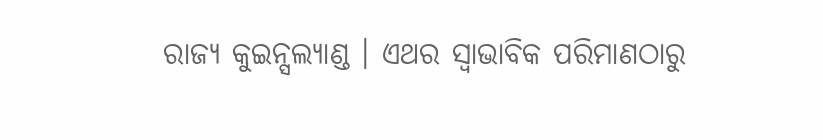ରାଜ୍ୟ କୁଇନ୍ସଲ୍ୟାଣ୍ଡ । ଏଥର ସ୍ବାଭାବିକ ପରିମାଣଠାରୁ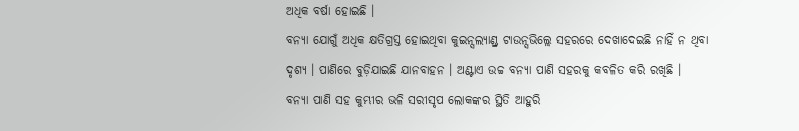ଅଧିକ ବର୍ଷା ହୋଇଛି ।
ବନ୍ୟା ଯୋଗୁଁ ଅଧିକ କ୍ଷତିଗ୍ରସ୍ତ ହୋଇଥିବା କୁଇନ୍ସଲ୍ୟାଣ୍ଡ୍ର ଟାଉନ୍ସଭିଲ୍ଲେ ସହରରେ ଦେଖାଦେଇଛି ନାହିଁ ନ ଥିବା ଦୃଶ୍ୟ । ପାଣିରେ ବୁଡ଼ିଯାଇଛି ଯାନବାହନ । ଅଣ୍ଟାଏ ଉଚ୍ଚ ବନ୍ୟା ପାଣି ସହରକୁ କବଳିତ କରି ରଖିଛି ।
ବନ୍ୟା ପାଣି ସହ କୁମ୍ଭୀର ଭଳି ସରୀସୃପ ଲୋକଙ୍କର ସ୍ଥିତି ଆହୁରି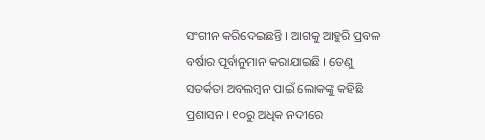ସଂଗୀନ କରିଦେଇଛନ୍ତି । ଆଗକୁ ଆହୁରି ପ୍ରବଳ ବର୍ଷାର ପୂର୍ବାନୁମାନ କରାଯାଇଛି । ତେଣୁ ସତର୍କତା ଅବଲମ୍ବନ ପାଇଁ ଲୋକଙ୍କୁ କହିଛି ପ୍ରଶାସନ । ୧୦ରୁ ଅଧିକ ନଦୀରେ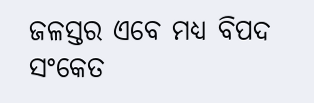ଜଳସ୍ତର ଏବେ ମଧ୍ୟ ବିପଦ ସଂକେତ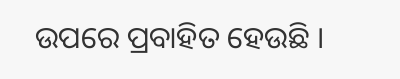ଉପରେ ପ୍ରବାହିତ ହେଉଛି ।